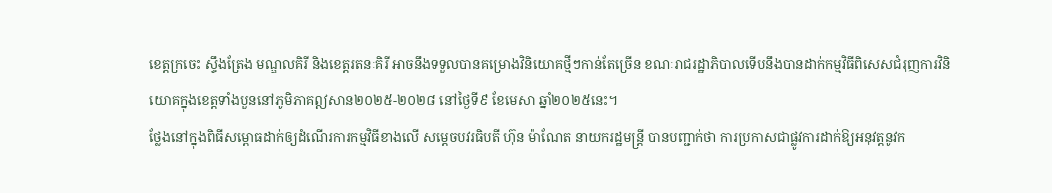ខេត្ដក្រចេះ ស្ទឹងត្រែង មណ្ឌលគិរី និងខេត្ដរតនៈគិរី អាចនឹងទទួលបានគម្រោងវិនិយោគថ្មីៗកាន់តែច្រើន ខណៈរាជរដ្ឋាភិបាលទើបនឹងបានដាក់កម្មវិធីពិសេសជំរុញការវិនិយោគក្នុងខេត្តទាំងបួននៅភូមិភាគឦសាន២០២៥-២០២៨ នៅថ្ងៃទី៩ ខែមេសា ឆ្នាំ២០២៥នេះ។
ថ្លែងនៅក្នុងពិធីសម្ពោធដាក់ឲ្យដំណើរការកម្មវិធីខាងលើ សម្តេចបវរធិបតី ហ៊ុន ម៉ាណែត នាយករដ្ឋមន្ត្រី បានបញ្ជាក់ថា ការប្រកាសជាផ្លូវការដាក់ឱ្យអនុវត្តនូវក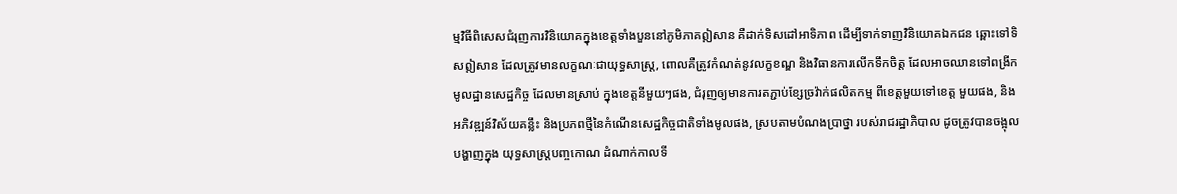ម្មវិធីពិសេសជំរុញការវិនិយោគក្នុងខេត្តទាំងបួននៅភូមិភាគឦសាន គឺដាក់ទិសដៅអាទិភាព ដើម្បីទាក់ទាញវិនិយោគឯកជន ឆ្ពោះទៅទិសឦសាន ដែលត្រូវមានលក្ខណៈជាយុទ្ធសាស្ត្រ, ពោលគឺត្រូវកំណត់នូវលក្ខខណ្ឌ និងវិធានការលើកទឹកចិត្ត ដែលអាចឈានទៅពង្រីកមូលដ្ឋានសេដ្ឋកិច្ច ដែលមានស្រាប់ ក្នុងខេត្តនីមួយៗផង, ជំរុញឲ្យមានការតភ្ជាប់ខ្សែច្រវ៉ាក់ផលិតកម្ម ពីខេត្តមួយទៅខេត្ត មួយផង, និង អភិវឌ្ឍន៍វិស័យគន្លឹះ និងប្រភពថ្មីនៃកំណើនសេដ្ឋកិច្ចជាតិទាំងមូលផង, ស្របតាមបំណងប្រាថ្នា របស់រាជរដ្ឋាភិបាល ដូចត្រូវបានចង្អុលបង្ហាញក្នុង យុទ្ធសាស្ត្របញ្ចកោណ ដំណាក់កាលទី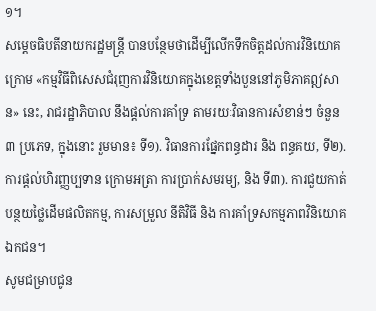១។
សម្តេចធិបតីនាយករដ្ឋមន្ត្រី បានបន្ថែមថាដើម្បីលើកទឹកចិត្តដល់ការវិនិយោគ ក្រោម «កម្មវិធីពិសេសជំរុញការវិនិយោគក្នុងខេត្តទាំងបួននៅភូមិភាគឦសាន» នេះ, រាជរដ្ឋាភិបាល នឹងផ្តល់ការគាំទ្រ តាមរយៈវិធានការសំខាន់ៗ ចំនួន ៣ ប្រភេទ, ក្នុងនោះ រួមមាន៖ ទី១). វិធានការផ្នែកពន្ធដារ និង ពន្ធគយ, ទី២). ការផ្តល់ហិរញ្ញប្បទាន ក្រោមអត្រា ការប្រាក់សមរម្យ, និង ទី៣). ការជួយកាត់បន្ថយថ្លៃដើមផលិតកម្ម, ការសម្រួល នីតិវិធី និង ការគាំទ្រសកម្មភាពវិនិយោគឯកជន។
សូមជម្រាបជូន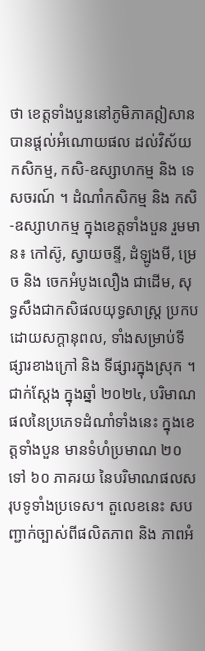ថា ខេត្តទាំងបួននៅភូមិភាគឦសាន បានផ្តល់អំណោយផល ដល់វិស័យកសិកម្ម, កសិ-ឧស្សាហកម្ម និង ទេសចរណ៍ ។ ដំណាំកសិកម្ម និង កសិ-ឧស្សាហកម្ម ក្នុងខេត្តទាំងបួន រួមមាន៖ កៅស៊ូ, ស្វាយចន្ទី, ដំឡូងមី, ម្រេច និង ចេកអំបូងលឿង ជាដើម, សុទ្ធសឹងជាកសិផលយុទ្ធសាស្ត្រ ប្រកបដោយសក្តានុពល, ទាំងសម្រាប់ទីផ្សារខាងក្រៅ និង ទីផ្សារក្នុងស្រុក ។
ជាក់ស្តែង ក្នុងឆ្នាំ ២០២៤, បរិមាណផលនៃប្រភេទដំណាំទាំងនេះ ក្នុងខេត្តទាំងបួន មានទំហំប្រមាណ ២០ ទៅ ៦០ ភាគរយ នៃបរិមាណផលសរុបទូទាំងប្រទេស។ តួលេខនេះ សបញ្ជាក់ច្បាស់ពីផលិតភាព និង ភាពអំ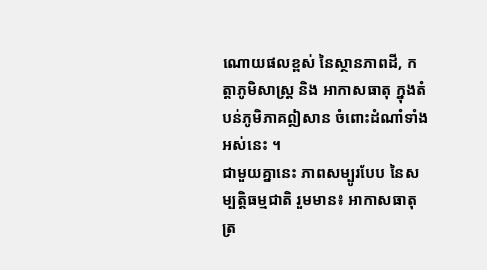ណោយផលខ្ពស់ នៃស្ថានភាពដី, កត្តាភូមិសាស្ត្រ និង អាកាសធាតុ ក្នុងតំបន់ភូមិភាគឦសាន ចំពោះដំណាំទាំងអស់នេះ ។
ជាមួយគ្នានេះ ភាពសម្បូរបែប នៃសម្បត្តិធម្មជាតិ រួមមាន៖ អាកាសធាតុត្រ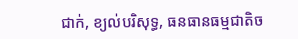ជាក់, ខ្យល់បរិសុទ្ធ, ធនធានធម្មជាតិច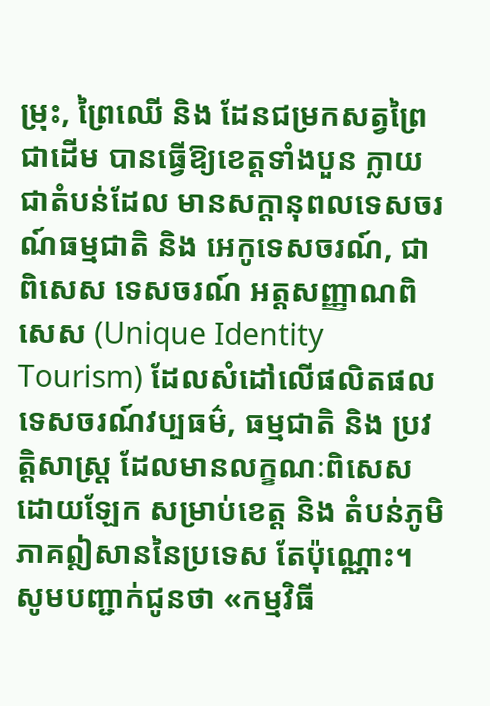ម្រុះ, ព្រៃឈើ និង ដែនជម្រកសត្វព្រៃ ជាដើម បានធ្វើឱ្យខេត្តទាំងបួន ក្លាយជាតំបន់ដែល មានសក្តានុពលទេសចរណ៍ធម្មជាតិ និង អេកូទេសចរណ៍, ជាពិសេស ទេសចរណ៍ អត្តសញ្ញាណពិសេស (Unique Identity Tourism) ដែលសំដៅលើផលិតផល ទេសចរណ៍វប្បធម៌, ធម្មជាតិ និង ប្រវត្តិសាស្ត្រ ដែលមានលក្ខណៈពិសេសដោយឡែក សម្រាប់ខេត្ត និង តំបន់ភូមិភាគឦសាននៃប្រទេស តែប៉ុណ្ណោះ។
សូមបញ្ជាក់ជូនថា «កម្មវិធី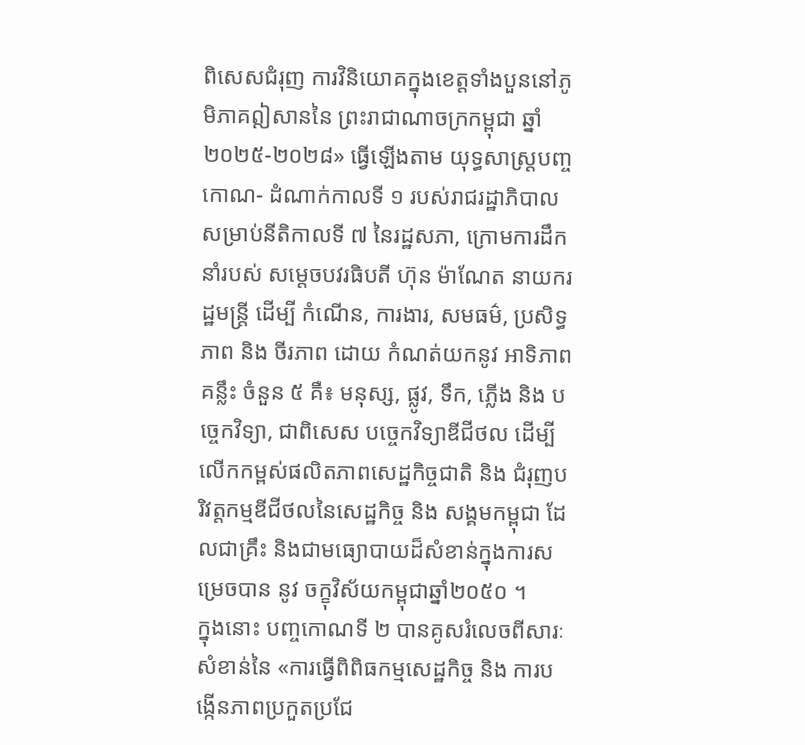ពិសេសជំរុញ ការវិនិយោគក្នុងខេត្តទាំងបួននៅភូមិភាគឦសាននៃ ព្រះរាជាណាចក្រកម្ពុជា ឆ្នាំ ២០២៥-២០២៨» ធ្វើឡើងតាម យុទ្ធសាស្ត្របញ្ចកោណ- ដំណាក់កាលទី ១ របស់រាជរដ្ឋាភិបាល សម្រាប់នីតិកាលទី ៧ នៃរដ្ឋសភា, ក្រោមការដឹកនាំរបស់ សម្តេចបវរធិបតី ហ៊ុន ម៉ាណែត នាយករដ្ឋមន្ត្រី ដើម្បី កំណើន, ការងារ, សមធម៌, ប្រសិទ្ធភាព និង ចីរភាព ដោយ កំណត់យកនូវ អាទិភាពគន្លឹះ ចំនួន ៥ គឺ៖ មនុស្ស, ផ្លូវ, ទឹក, ភ្លើង និង បច្ចេកវិទ្យា, ជាពិសេស បច្ចេកវិទ្យាឌីជីថល ដើម្បីលើកកម្ពស់ផលិតភាពសេដ្ឋកិច្ចជាតិ និង ជំរុញបរិវត្តកម្មឌីជីថលនៃសេដ្ឋកិច្ច និង សង្គមកម្ពុជា ដែលជាគ្រឹះ និងជាមធ្យោបាយដ៏សំខាន់ក្នុងការសម្រេចបាន នូវ ចក្ខុវិស័យកម្ពុជាឆ្នាំ២០៥០ ។
ក្នុងនោះ បញ្ចកោណទី ២ បានគូសរំលេចពីសារៈសំខាន់នៃ «ការធ្វើពិពិធកម្មសេដ្ឋកិច្ច និង ការបង្កើនភាពប្រកួតប្រជែ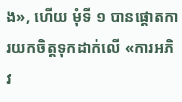ង», ហើយ មុំទី ១ បានផ្តោតការយកចិត្តទុកដាក់លើ «ការអភិវ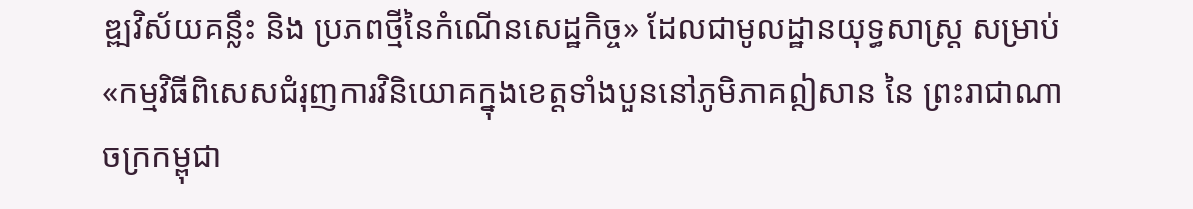ឌ្ឍវិស័យគន្លឹះ និង ប្រភពថ្មីនៃកំណើនសេដ្ឋកិច្ច» ដែលជាមូលដ្ឋានយុទ្ធសាស្ត្រ សម្រាប់ «កម្មវិធីពិសេសជំរុញការវិនិយោគក្នុងខេត្តទាំងបួននៅភូមិភាគឦសាន នៃ ព្រះរាជាណាចក្រកម្ពុជា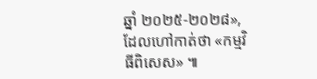ឆ្នាំ ២០២៥-២០២៨», ដែលហៅកាត់ថា «កម្មវិធីពិសេស» ៕